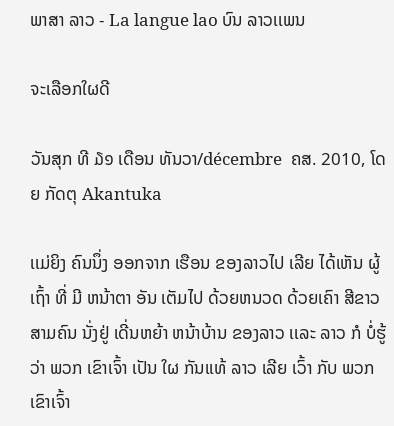ພາສາ ລາວ - La langue lao ບົນ ລາວເເພນ

ຈະເລືອກໃຜດີ

ວັນສຸກ ທີ ໓໑ ເດືອນ ທັນວາ/décembre  ຄສ. 2010, ໂດຍ ກັດຕຸ Akantuka

ເເມ່ຍິງ ຄົນນຶ່ງ ອອກຈາກ ເຮືອນ ຂອງລາວໄປ ເລີຍ ໄດ້ເຫັນ ຜູ້ເຖົ້າ ທີ່ ມີ ຫນ້າຕາ ອັນ ເຕັມໄປ ດ້ວຍຫນວດ ດ້ວຍເຄົາ ສີຂາວ ສາມຄົນ ນັ່ງຢູ່ ເດີ່ນຫຍ້າ ຫນ້າບ້ານ ຂອງລາວ ເເລະ ລາວ ກໍ ບໍ່ຮູ້ວ່າ ພວກ ເຂົາເຈົ້າ ເປັນ ໃຜ ກັນເເທ້ ລາວ ເລີຍ ເວົ້າ ກັບ ພວກ ເຂົາເຈົ້າ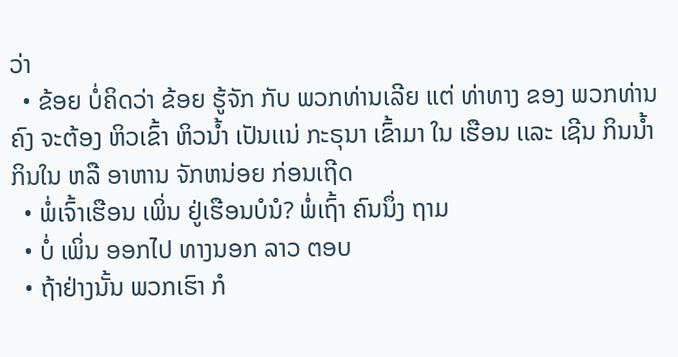ວ່າ
  • ຂ້ອຍ ບໍ່ຄິດວ່າ ຂ້ອຍ ຮູ້ຈັກ ກັບ ພວກທ່ານເລີຍ ເເຕ່ ທ່າທາງ ຂອງ ພວກທ່ານ ຄົງ ຈະຕ້ອງ ຫິວເຂົ້າ ຫິວນ້ຳ ເປັນເເນ່ ກະຣຸນາ ເຂົ້າມາ ໃນ ເຮືອນ ເເລະ ເຊີນ ກິນນ້ຳ ກິນໃນ ຫລື ອາຫານ ຈັກຫນ່ອຍ ກ່ອນເຖີດ
  • ພໍ່ເຈົ້າເຮືອນ ເພິ່ນ ຢູ່ເຮືອນບໍນໍ? ພໍ່ເຖົ້າ ຄົນນຶ່ງ ຖາມ
  • ບໍ່ ເພິ່ນ ອອກໄປ ທາງນອກ ລາວ ຕອບ
  • ຖ້າຢ່າງນັ້ນ ພວກເຮົາ ກໍ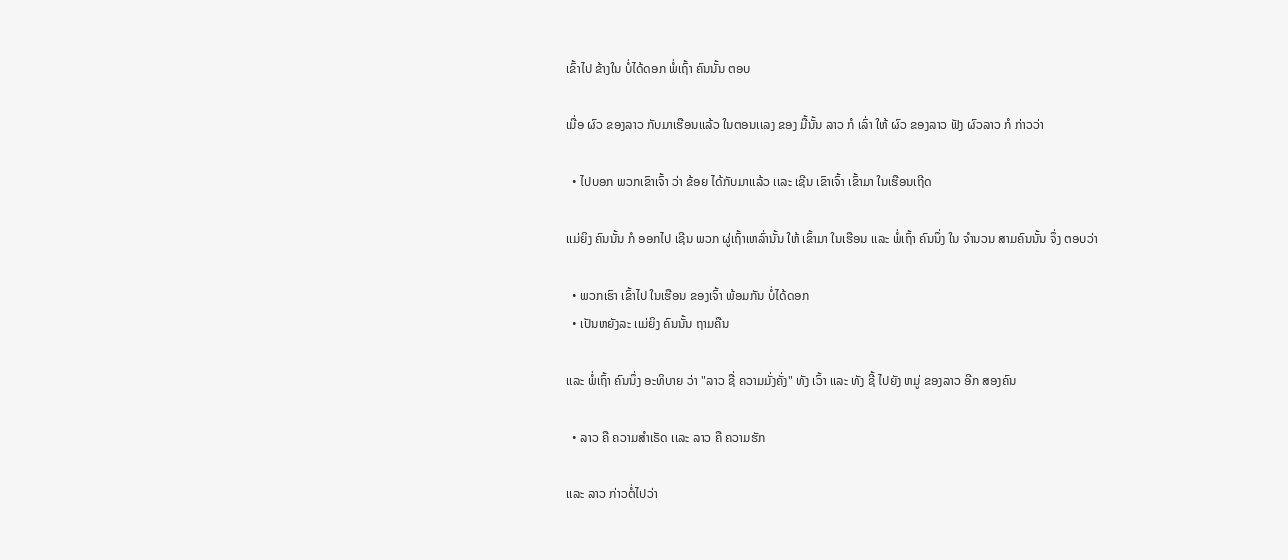ເຂົ້າໄປ ຂ້າງໃນ ບໍ່ໄດ້ດອກ ພໍ່ເຖົ້າ ຄົນນັ້ນ ຕອບ

ເມື່ອ ຜົວ ຂອງລາວ ກັບມາເຮືອນເເລ້ວ ໃນຕອນເເລງ ຂອງ ມື້ນັ້ນ ລາວ ກໍ ເລົ່າ ໃຫ້ ຜົວ ຂອງລາວ ຟັງ ຜົວລາວ ກໍ ກ່າວວ່າ

  • ໄປບອກ ພວກເຂົາເຈົ້າ ວ່າ ຂ້ອຍ ໄດ້ກັບມາເເລ້ວ ເເລະ ເຊີນ ເຂົາເຈົ້າ ເຂົ້າມາ ໃນເຮືອນເຖີດ

ເເມ່ຍິງ ຄົນນັ້ນ ກໍ ອອກໄປ ເຊີນ ພວກ ຜູ່ເຖົ້າເຫລົ່ານັ້ນ ໃຫ້ ເຂົ້າມາ ໃນເຮືອນ ເເລະ ພໍ່ເຖົ້າ ຄົນນຶ່ງ ໃນ ຈໍານວນ ສາມຄົນນັ້ນ ຈຶ່ງ ຕອບວ່າ

  • ພວກເຮົາ ເຂົ້າໄປ ໃນເຮືອນ ຂອງເຈົ້າ ພ້ອມກັນ ບໍ່ໄດ້ດອກ
  • ເປັນຫຍັງລະ ເເມ່ຍິງ ຄົນນັ້ນ ຖາມຄືນ

ເເລະ ພໍ່ເຖົ້າ ຄົນນຶ່ງ ອະທິບາຍ ວ່າ "ລາວ ຊື່ ຄວາມມັ່ງຄັ່ງ" ທັງ ເວົ້າ ເເລະ ທັງ ຊີ້ ໄປຍັງ ຫມູ່ ຂອງລາວ ອີກ ສອງຄົນ

  • ລາວ ຄື ຄວາມສຳເຣັດ ເເລະ ລາວ ຄື ຄວາມຮັກ

ເເລະ ລາວ ກ່າວຕໍ່ໄປວ່າ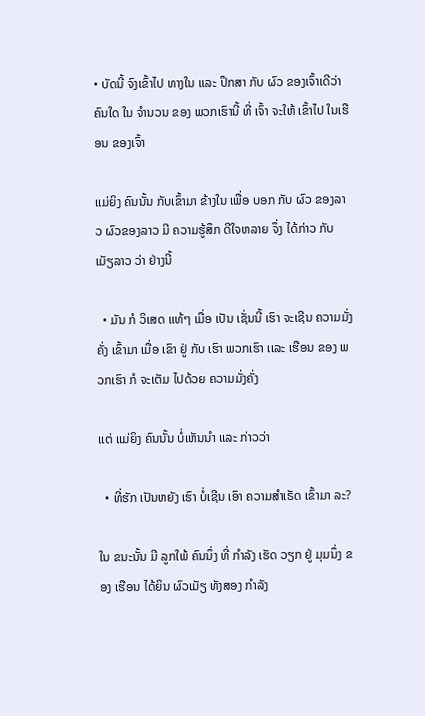• ບັດນີ້ ຈົງເຂົ້າໄປ ທາງໃນ ເເລະ ປຶກສາ ກັບ ຜົວ ຂອງເຈົ້າເດີວ່າ ຄົນໃດ ໃນ ຈໍານວນ ຂອງ ພວກເຮົານີ້ ທີ່ ເຈົ້າ ຈະໃຫ້ ເຂົ້າໄປ ໃນເຮືອນ ຂອງເຈົ້າ

ເເມ່ຍິງ ຄົນນັ້ນ ກັບເຂົ້າມາ ຂ້າງໃນ ເພື່ອ ບອກ ກັບ ຜົວ ຂອງລາວ ຜົວຂອງລາວ ມີ ຄວາມຮູ້ສຶກ ດີໃຈຫລາຍ ຈຶ່ງ ໄດ້ກ່າວ ກັບ ເມັຽລາວ ວ່າ ຢ່າງນີ້

  • ມັນ ກໍ ວິເສດ ເເທ້ໆ ເມື່ອ ເປັນ ເຊັ່ນນີ້ ເຮົາ ຈະເຊີນ ຄວາມມັ່ງຄັ່ງ ເຂົ້າມາ ເມື່ອ ເຂົາ ຢູ່ ກັບ ເຮົາ ພວກເຮົາ ເເລະ ເຮືອນ ຂອງ ພວກເຮົາ ກໍ ຈະເຕັມ ໄປດ້ວຍ ຄວາມມັ່ງຄັ່ງ

ເເຕ່ ເເມ່ຍິງ ຄົນນັ້ນ ບໍ່ເຫັນນຳ ເເລະ ກ່າວວ່າ

  • ທີ່ຮັກ ເປັນຫຍັງ ເຮົາ ບໍ່ເຊີນ ເອົາ ຄວາມສໍາເຣັດ ເຂົ້າມາ ລະ?

ໃນ ຂນະນັ້ນ ມີ ລູກໃພ້ ຄົນນຶ່ງ ທີ່ ກຳລັງ ເຮັດ ວຽກ ຢູ່ ມຸມນຶ່ງ ຂອງ ເຮືອນ ໄດ້ຍິນ ຜົວເມັຽ ທັງສອງ ກໍາລັງ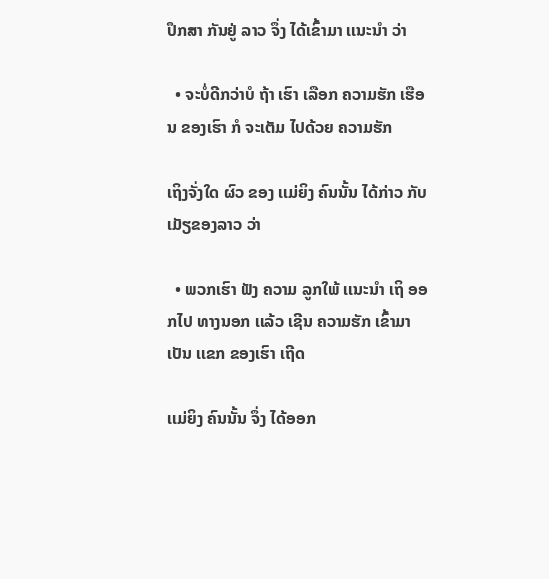ປຶກສາ ກັນຢູ່ ລາວ ຈຶ່ງ ໄດ້ເຂົ້າມາ ເເນະນໍາ ວ່າ

  • ຈະບໍ່ດີກວ່າບໍ ຖ້າ ເຮົາ ເລືອກ ຄວາມຮັກ ເຮືອນ ຂອງເຮົາ ກໍ ຈະເຕັມ ໄປດ້ວຍ ຄວາມຮັກ

ເຖິງຈັ່ງໃດ ຜົວ ຂອງ ເເມ່ຍິງ ຄົນນັ້ນ ໄດ້ກ່າວ ກັບ ເມັຽຂອງລາວ ວ່າ

  • ພວກເຮົາ ຟັງ ຄວາມ ລູກໃພ້ ເເນະນຳ ເຖິ ອອກໄປ ທາງນອກ ເເລ້ວ ເຊີນ ຄວາມຮັກ ເຂົ້າມາ ເປັນ ເເຂກ ຂອງເຮົາ ເຖີດ

ເເມ່ຍິງ ຄົນນັ້ນ ຈຶ່ງ ໄດ້ອອກ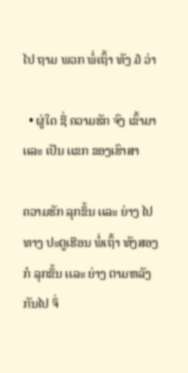ໄປ ຖາມ ພວກ ພໍ່ເຖົ້າ ທັງ ໓ ວ່າ

  • ຜູ່ໃດ ຊື່ ຄວາມຮັກ ຈົງ ເຂົ້າມາ ເເລະ ເປັນ ເເຂກ ຂອງເຮົາສາ

ຄວາມຮັກ ລຸກຂຶ້ນ ເເລະ ຍ່າງ ໄປ ທາງ ປະຕູເຮືອນ ພໍ່ເຖົ້າ ທັງສອງ ກໍ ລຸກຂຶ້ນ ເເລະ ຍ່າງ ຕາມຫລັງ ກັນໄປ ຈຶ່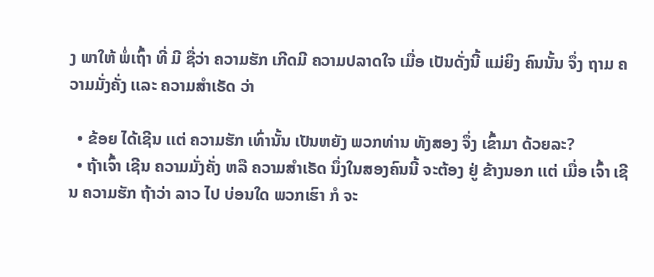ງ ພາໃຫ້ ພໍ່ເຖົ້າ ທີ່ ມີ ຊື່ວ່າ ຄວາມຮັກ ເກີດມີ ຄວາມປລາດໃຈ ເມື່ອ ເປັນດັ່ງນີ້ ເເມ່ຍິງ ຄົນນັ້ນ ຈຶ່ງ ຖາມ ຄວາມມັ່ງຄັ່ງ ເເລະ ຄວາມສໍາເຣັດ ວ່າ

  • ຂ້ອຍ ໄດ້ເຊີນ ເເຕ່ ຄວາມຮັກ ເທົ່ານັ້ນ ເປັນຫຍັງ ພວກທ່ານ ທັງສອງ ຈຶ່ງ ເຂົ້າມາ ດ້ວຍລະ?
  • ຖ້າເຈົ້າ ເຊີນ ຄວາມມັ່ງຄັ່ງ ຫລື ຄວາມສໍາເຣັດ ນຶ່ງໃນສອງຄົນນີ້ ຈະຕ້ອງ ຢູ່ ຂ້າງນອກ ເເຕ່ ເມື່ອ ເຈົ້າ ເຊີນ ຄວາມຮັກ ຖ້າວ່າ ລາວ ໄປ ບ່ອນໃດ ພວກເຮົາ ກໍ ຈະ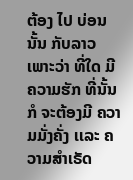ຕ້ອງ ໄປ ບ່ອນນັ້ນ ກັບລາວ ເພາະວ່າ ທີ່ໃດ ມີ ຄວາມຮັກ ທີ່ນັ້ນ ກໍ ຈະຕ້ອງມີ ຄວາມມັ່ງຄັ່ງ ເເລະ ຄວາມສໍາເຣັດ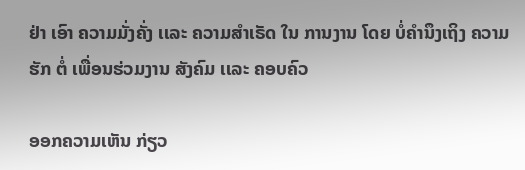ຢ່າ ເອົາ ຄວາມມັ່ງຄັ່ງ ເເລະ ຄວາມສຳເຣັດ ໃນ ການງານ ໂດຍ ບໍ່ຄຳນຶງເຖິງ ຄວາມຮັກ ຕໍ່ ເພື່ອນຮ່ວມງານ ສັງຄົມ ເເລະ ຄອບຄົວ

ອອກຄວາມເຫັນ ກ່ຽວ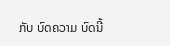ກັບ ບົດຄວາມ ບົດນີ້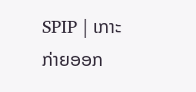SPIP | ເກາະກ່າຍອອກ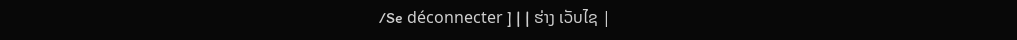/Se déconnecter ] | | ຮ່າງ ເວັບໄຊ |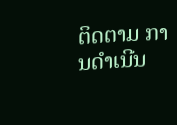ຕິດຕາມ ການດໍາເນີນ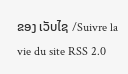ຂອງ ເວັບໄຊ /Suivre la vie du site RSS 2.0